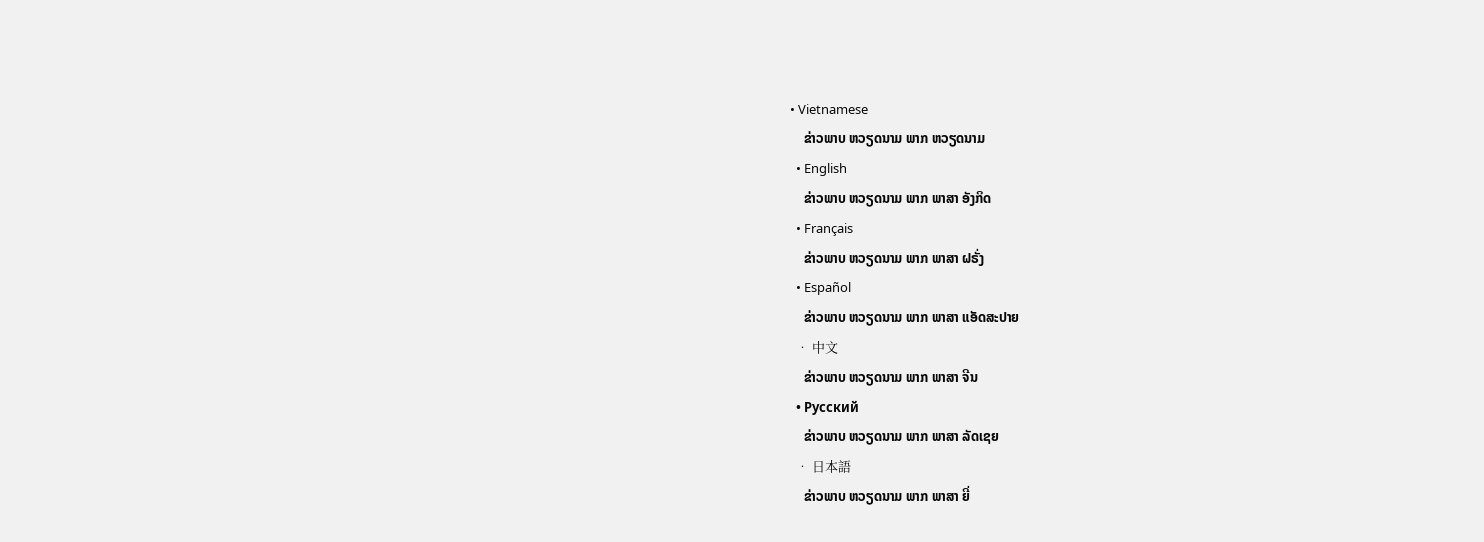• Vietnamese
    ຂ່າວພາບ ຫວຽດນາມ ພາກ ຫວຽດນາມ
  • English
    ຂ່າວພາບ ຫວຽດນາມ ພາກ ພາສາ ອັງກິດ
  • Français
    ຂ່າວພາບ ຫວຽດນາມ ພາກ ພາສາ ຝຣັ່ງ
  • Español
    ຂ່າວພາບ ຫວຽດນາມ ພາກ ພາສາ ແອັດສະປາຍ
  • 中文
    ຂ່າວພາບ ຫວຽດນາມ ພາກ ພາສາ ຈີນ
  • Русский
    ຂ່າວພາບ ຫວຽດນາມ ພາກ ພາສາ ລັດເຊຍ
  • 日本語
    ຂ່າວພາບ ຫວຽດນາມ ພາກ ພາສາ ຍີ່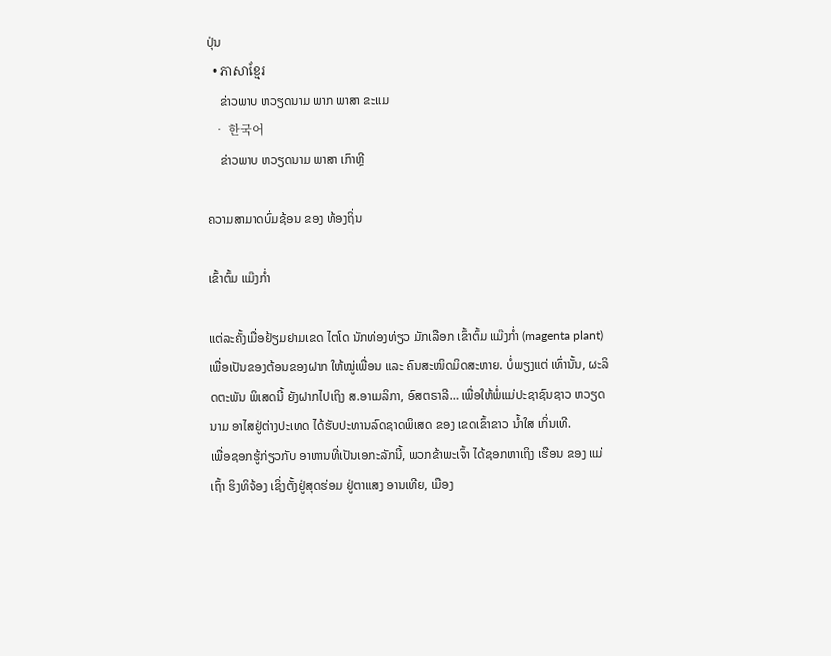ປຸ່ນ
  • ភាសាខ្មែរ
    ຂ່າວພາບ ຫວຽດນາມ ພາກ ພາສາ ຂະແມ
  • 한국어
    ຂ່າວພາບ ຫວຽດນາມ ພາສາ ເກົາຫຼີ

ຄວາມສາມາດບົ່ມຊ້ອນ ຂອງ ທ້ອງຖິ່ນ

ເຂົ້າຕົ້ມ ແມ໊ງກ່ຳ

ແຕ່ລະຄັ້ງເມື່ອຢ້ຽມຢາມເຂດ ໄຕໂດ ນັກທ່ອງທ່ຽວ ມັກເລືອກ ເຂົ້າຕົ້ມ ແມ໊ງກ່ຳ (magenta plant) ເພື່ອເປັນຂອງຕ້ອນຂອງຝາກ ໃຫ້ໝູ່ເພື່ອນ ແລະ ຄົນສະໜິດມິດສະຫາຍ. ບໍ່ພຽງແຕ່ ເທົ່ານັ້ນ, ຜະລິດຕະພັນ ພິເສດນີ້ ຍັງຝາກໄປເຖິງ ສ.ອາເມລິກາ, ອົສຕຣາລີ… ເພື່ອໃຫ້ພໍ່ແມ່ປະຊາຊົນຊາວ ຫວຽດນາມ ອາໄສຢູ່ຕ່າງປະເທດ ໄດ້ຮັບປະທານລົດຊາດພິເສດ ຂອງ ເຂດເຂົ້າຂາວ ນ້ຳໃສ ເກິ່ນເທີ.
ເພື່ອຊອກຮູ້ກ່ຽວກັບ ອາຫານທີ່ເປັນເອກະລັກນີ້, ພວກຂ້າພະເຈົ້າ ໄດ້ຊອກຫາເຖິງ ເຮືອນ ຂອງ ແມ່ເຖົ້າ ຮິງທິຈ້ອງ ເຊິ່ງຕັ້ງຢູ່ສຸດຮ່ອມ ຢູ່ຕາແສງ ອານເທີຍ, ເມືອງ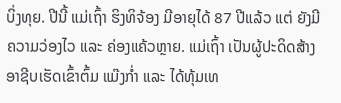ບິ່ງທຸຍ. ປີນີ້ ແມ່ເຖົ້າ ຮິງທິຈ້ອງ ມີອາຍຸໄດ້ 87 ປີແລ້ວ ແຕ່ ຍັງມີຄວາມວ່ອງໄວ ແລະ ຄ່ອງແຄ້ວຫຼາຍ. ແມ່ເຖົ້າ ເປັນຜູ້ປະດິດສ້າງ ອາຊີບເຮັດເຂົ້າຕົ້ມ ແມ໊ງກ່ຳ ແລະ ໄດ້ທຸ້ມເທ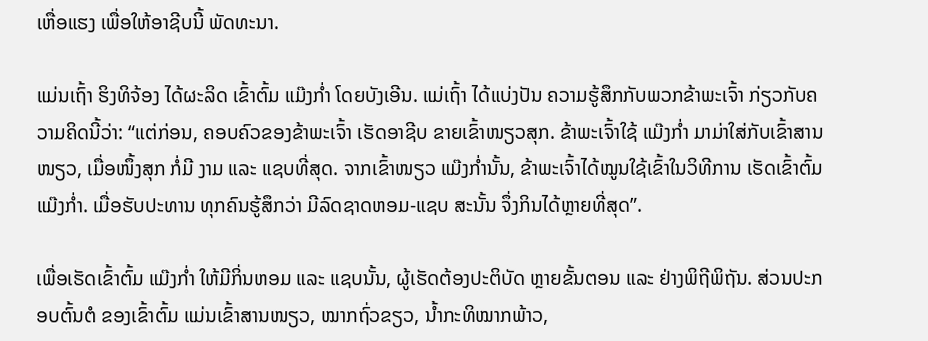ເຫື່ອແຮງ ເພື່ອໃຫ້ອາຊີບນີ້ ພັດທະນາ.

ແມ່ນເຖົ້າ ຮິງທິຈ້ອງ ໄດ້ຜະລິດ ເຂົ້າຕົ້ມ ແມ໊ງກ່ຳ ໂດຍບັງເອີນ. ແມ່ເຖົ້າ ໄດ້ແບ່ງປັນ ຄວາມຮູ້ສຶກກັບພວກຂ້າພະເຈົ້າ ກ່ຽວກັບຄວາມຄິດນີ້ວ່າ: “ແຕ່ກ່ອນ, ຄອບຄົວຂອງຂ້າພະເຈົ້າ ເຮັດອາຊີບ ຂາຍເຂົ້າໜຽວສຸກ. ຂ້າພະເຈົ້າໃຊ້ ແມ໊ງກ່ຳ ມາມ່າໃສ່ກັບເຂົ້າສານໜຽວ, ເມື່ອໜຶ້ງສຸກ ກໍ່ມີ ງາມ ແລະ ແຊບທີ່ສຸດ. ຈາກເຂົ້າໜຽວ ແມ໊ງກ່ຳນັ້ນ, ຂ້າພະເຈົ້າໄດ້ໝູນໃຊ້ເຂົ້າໃນວິທີການ ເຮັດເຂົ້າຕົ້ມ ແມ໊ງກ່ຳ. ເມື່ອຮັບປະທານ ທຸກຄົນຮູ້ສຶກວ່າ ມີລົດຊາດຫອມ-ແຊບ ສະນັ້ນ ຈຶ່ງກິນໄດ້ຫຼາຍທີ່ສຸດ”.

ເພື່ອເຮັດເຂົ້າຕົ້ມ ແມ໊ງກ່ຳ ໃຫ້ມີກິ່ນຫອມ ແລະ ແຊບນັ້ນ, ຜູ້ເຮັດຕ້ອງປະຕິບັດ ຫຼາຍຂັ້ນຕອນ ແລະ ຢ່າງພິຖີພິຖັນ. ສ່ວນປະກອບຕົ້ນຕໍ ຂອງເຂົ້າຕົ້ມ ແມ່ນເຂົ້າສານໜຽວ, ໝາກຖົ່ວຂຽວ, ນ້ຳກະທິໝາກພ້າວ,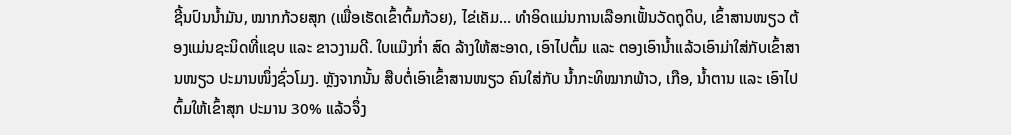ຊີ້ນປົນນ້ຳມັນ, ໝາກກ້ວຍສຸກ (ເພື່ອເຮັດເຂົ້າຕົ້ມກ້ວຍ), ໄຂ່ເຄັມ… ທຳອິດແມ່ນການເລືອກເຟັ້ນວັດຖຸດິບ, ເຂົ້າສານໜຽວ ຕ້ອງແມ່ນຊະນິດທີ່ແຊບ ແລະ ຂາວງາມດີ. ໃບແມ໊ງກ່ຳ ສົດ ລ້າງໃຫ້ສະອາດ, ເອົາໄປຕົ້ມ ແລະ ຕອງເອົານ້ຳແລ້ວເອົາມ່າໃສ່ກັບເຂົ້າສານໜຽວ ປະມານໜຶ່ງຊົ່ວໂມງ. ຫຼັງຈາກນັ້ນ ສືບຕໍ່ເອົາເຂົ້າສານໜຽວ ຄົນໃສ່ກັບ ນ້ຳກະທິໝາກພ້າວ, ເກືອ, ນ້ຳຕານ ແລະ ເອົາໄປຕົ້ມໃຫ້ເຂົ້າສຸກ ປະມານ 30% ແລ້ວຈຶ່ງ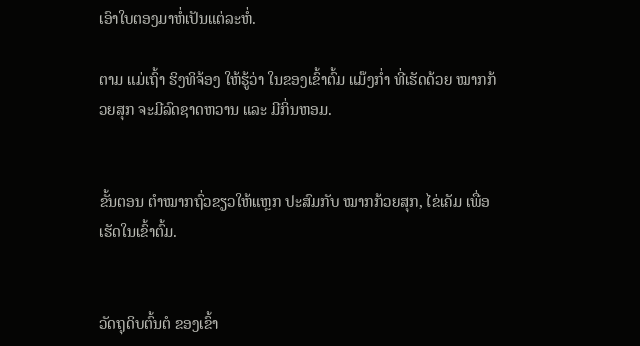ເອົາໃບຕອງມາຫໍ່ເປັນແຕ່ລະຫໍ່.

ຕາມ ແມ່ເຖົ້າ ຮິງທິຈ້ອງ ໃຫ້ຮູ້ວ່າ ໃນຂອງເຂົ້າຕົ້ມ ແມ໊ງກ່ຳ ທີ່ເຮັດດ້ວຍ ໝາກກ້ວຍສຸກ ຈະມີລົດຊາດຫວານ ແລະ ມີກິ່ນຫອມ.


ຂັ້ນຕອນ ຕຳໝາກຖົ່ວຂຽວໃຫ້ແຫຼກ ປະສົມກັບ ໝາກກ້ວຍສຸກ, ໄຂ່ເຄັມ ເພື່ອເຮັດໃນເຂົ້າຕົ້ມ.


ວັດຖຸດິບຕົ້ນຕໍ ຂອງເຂົ້າ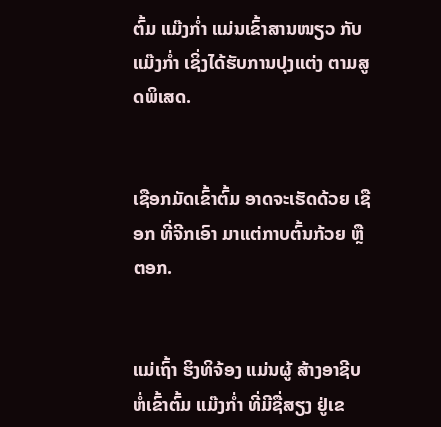ຕົ້ມ ແມ໊ງກ່ຳ ແມ່ນເຂົ້າສານໜຽວ ກັບແມ໊ງກ່ຳ ເຊິ່ງໄດ້ຮັບການປຸງແຕ່ງ ຕາມສູດພິເສດ.


ເຊືອກມັດເຂົ້າຕົ້ມ ອາດຈະເຮັດດ້ວຍ ເຊືອກ ທີ່ຈີກເອົາ ມາແຕ່ກາບຕົ້ນກ້ວຍ ຫຼື ຕອກ.


ແມ່ເຖົ້າ ຮິງທິຈ້ອງ ແມ່ນຜູ້ ສ້າງອາຊີບ ຫໍ່ເຂົ້າຕົ້ມ ແມ໊ງກ່ຳ ທີ່ມີຊື່ສຽງ ຢູ່ເຂ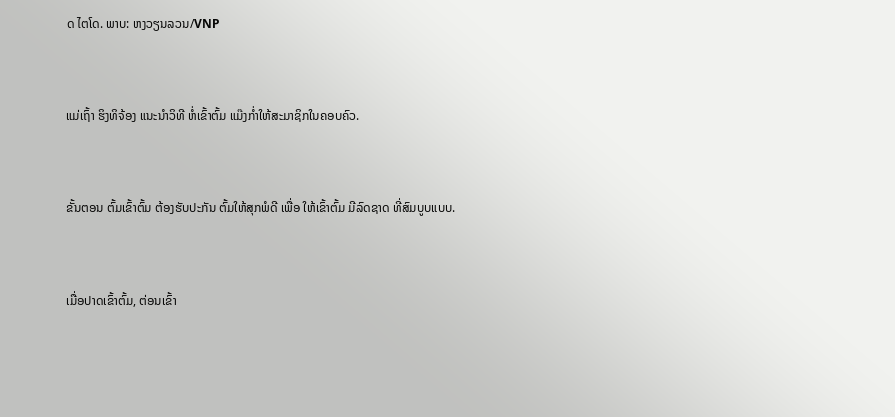ດ ໄຕໂດ. ພາບ: ຫງວຽນລວນ/VNP


ແມ່ເຖົ້າ ຮິງທິຈ້ອງ ແນະນຳວິທີ ຫໍ່ເຂົ້າຕົ້ມ ແມ໊ງກ່ຳໃຫ້ສະມາຊິກໃນຄອບຄົວ.


ຂັ້ນຕອນ ຕົ້ມເຂົ້າຕົ້ມ ຕ້ອງຮັບປະກັນ ຕົ້ມໃຫ້ສຸກພໍດີ ເພື່ອ ໃຫ້ເຂົ້າຕົ້ມ ມີລົດຊາດ ທີ່ສົມບູບແບບ.


ເມື່ອປາດເຂົ້າຕົ້ມ, ຕ່ອນເຂົ້າ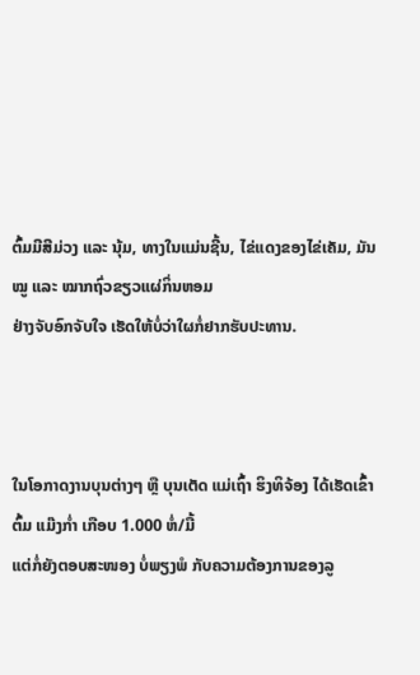ຕົ້ມມີສີມ່ວງ ແລະ ນຸ້ມ, ທາງໃນແມ່ນຊີ້ນ, ໄຂ່ແດງຂອງໄຂ່ເຄັມ, ມັນໝູ ແລະ ໝາກຖົ່ວຂຽວແຜ່ກິ່ນຫອມ
ຢ່າງຈັບອົກຈັບໃຈ ເຮັດໃຫ້ບໍ່ວ່າໃຜກໍ່ຢາກຮັບປະທານ.



ໃນໂອກາດງານບຸນຕ່າງໆ ຫຼື ບຸນເຕັດ ແມ່ເຖົ້າ ຮິງທິຈ້ອງ ໄດ້ເຮັດເຂົ້າຕົ້ມ ແມ໊ງກ່ຳ ເກືອບ 1.000 ຫໍ່/ມື້
ແຕ່ກໍ່ຍັງຕອບສະໜອງ ບໍ່ພຽງພໍ ກັບຄວາມຕ້ອງການຂອງລູ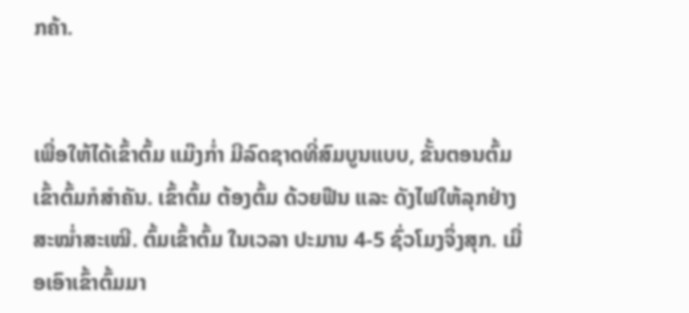ກຄ້າ.


ເພື່ອໃຫ້ໄດ້ເຂົ້າຕົ້ມ ແມ໊ງກ່ຳ ມີລົດຊາດທີ່ສົມບູນແບບ, ຂັ້ນຕອນຕົ້ມເຂົ້າຕົ້ມກໍສຳຄັນ. ເຂົ້າຕົ້ມ ຕ້ອງຕົ້ມ ດ້ວຍຟືນ ແລະ ດັງໄຟໃຫ້ລຸກຢ່າງສະໝ່ຳສະເໝີ. ຕົ້ມເຂົ້າຕົ້ມ ໃນເວລາ ປະມານ 4-5 ຊົ່ວໂມງຈຶ່ງສຸກ. ເມື່ອເອົາເຂົ້າຕົ້ມມາ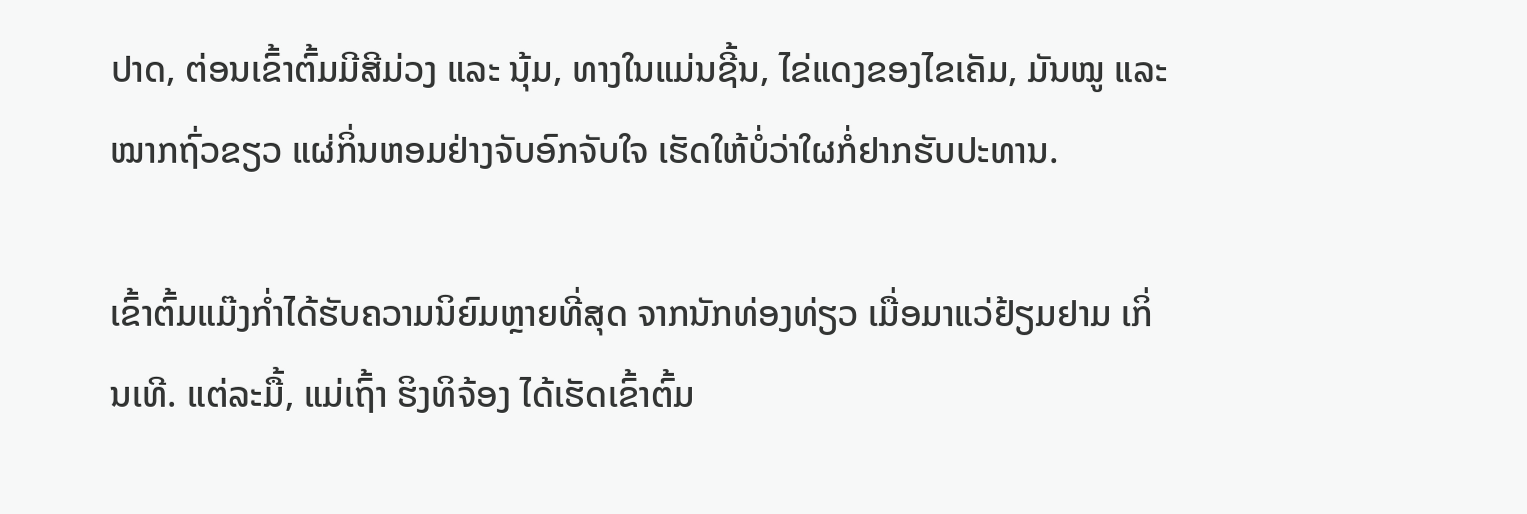ປາດ, ຕ່ອນເຂົ້າຕົ້ມມີສີມ່ວງ ແລະ ນຸ້ມ, ທາງໃນແມ່ນຊີ້ນ, ໄຂ່ແດງຂອງໄຂເຄັມ, ມັນໝູ ແລະ ໝາກຖົ່ວຂຽວ ແຜ່ກິ່ນຫອມຢ່າງຈັບອົກຈັບໃຈ ເຮັດໃຫ້ບໍ່ວ່າໃຜກໍ່ຢາກຮັບປະທານ.

ເຂົ້າຕົ້ມແມ໊ງກ່ຳໄດ້ຮັບຄວາມນິຍົມຫຼາຍທີ່ສຸດ ຈາກນັກທ່ອງທ່ຽວ ເມື່ອມາແວ່ຢ້ຽມຢາມ ເກິ່ນເທີ. ແຕ່ລະມື້, ແມ່ເຖົ້າ ຮິງທິຈ້ອງ ໄດ້ເຮັດເຂົ້າຕົ້ມ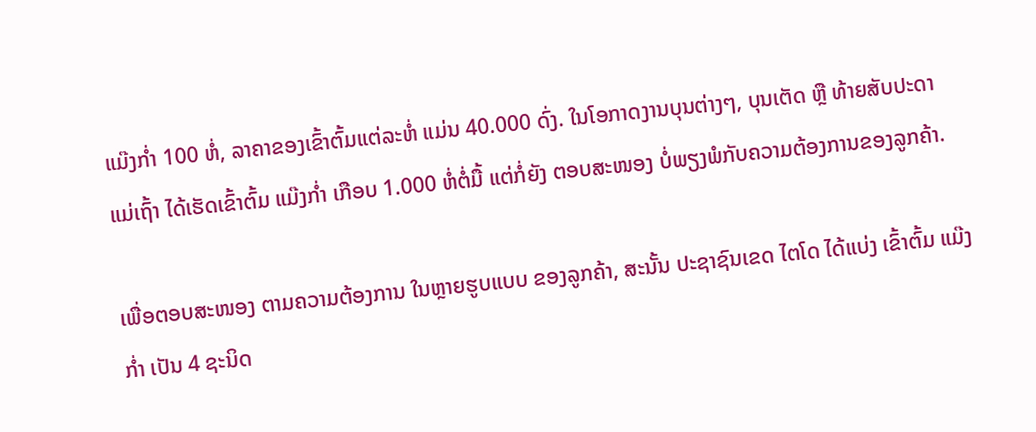ແມ໊ງກ່ຳ 100 ຫໍ່, ລາຄາຂອງເຂົ້າຕົ້ມແຕ່ລະຫໍ່ ແມ່ນ 40.000 ດົ່ງ. ໃນໂອກາດງານບຸນຕ່າງໆ, ບຸນເຕັດ ຫຼື ທ້າຍສັບປະດາ ແມ່ເຖົ້າ ໄດ້ເຮັດເຂົ້າຕົ້ມ ແມ໊ງກ່ຳ ເກືອບ 1.000 ຫໍ່ຕໍ່ມື້ ແຕ່ກໍ່ຍັງ ຕອບສະໜອງ ບໍ່ພຽງພໍກັບຄວາມຕ້ອງການຂອງລູກຄ້າ.

ເພື່ອຕອບສະໜອງ ຕາມຄວາມຕ້ອງການ ໃນຫຼາຍຮູບແບບ ຂອງລູກຄ້າ, ສະນັ້ນ ປະຊາຊົນເຂດ ໄຕໂດ ໄດ້ແບ່ງ ເຂົ້າຕົ້ມ ແມ໊ງກ່ຳ ເປັນ 4 ຊະນິດ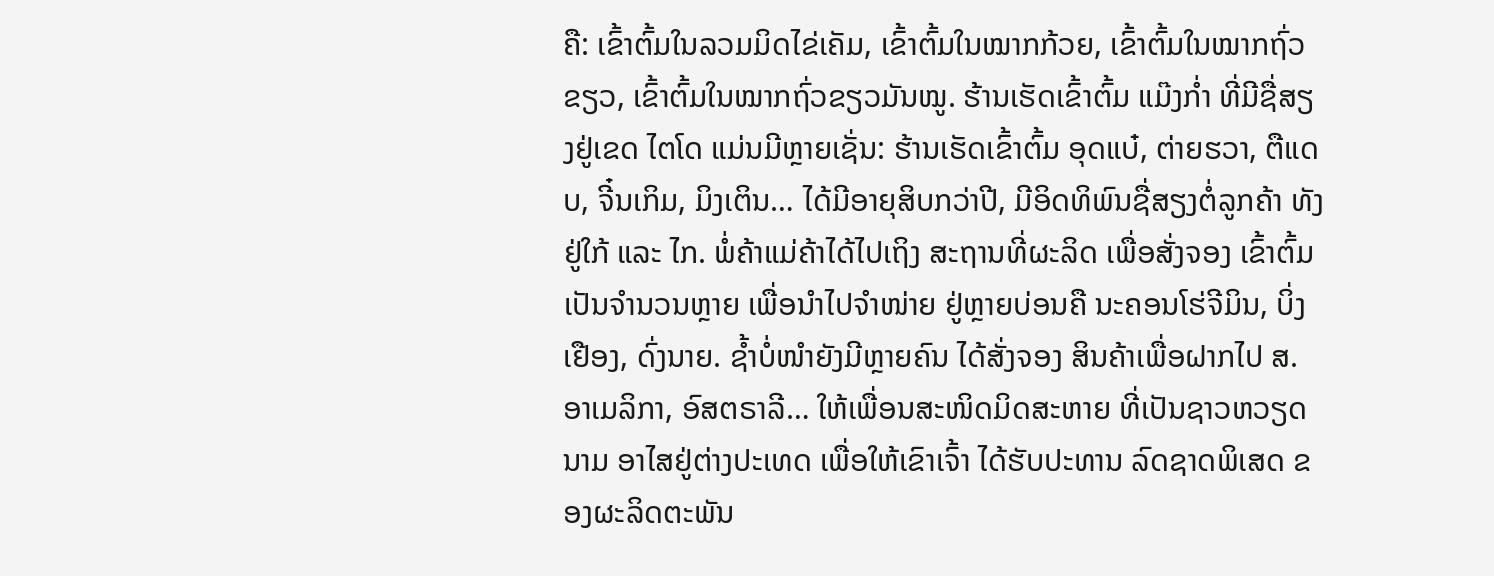ຄື: ເຂົ້າຕົ້ມໃນລວມມິດໄຂ່ເຄັມ, ເຂົ້າຕົ້ມໃນໝາກກ້ວຍ, ເຂົ້າຕົ້ມໃນໝາກຖົ່ວຂຽວ, ເຂົ້າຕົ້ມໃນໝາກຖົ່ວຂຽວມັນໝູ. ຮ້ານເຮັດເຂົ້າຕົ້ມ ແມ໊ງກ່ຳ ທີ່ມີຊື່ສຽງຢູ່ເຂດ ໄຕໂດ ແມ່ນມີຫຼາຍເຊັ່ນ: ຮ້ານເຮັດເຂົ້າຕົ້ມ ອຸດແບ໋, ຕ່າຍຮວາ, ຕືແດບ, ຈີ໋ນເກິມ, ມິງເຕິນ… ໄດ້ມີອາຍຸສິບກວ່າປີ, ມີອິດທິພົນຊື່ສຽງຕໍ່ລູກຄ້າ ທັງຢູ່ໃກ້ ແລະ ໄກ. ພໍ່ຄ້າແມ່ຄ້າໄດ້ໄປເຖິງ ສະຖານທີ່ຜະລິດ ເພື່ອສັ່ງຈອງ ເຂົ້າຕົ້ມ ເປັນຈຳນວນຫຼາຍ ເພື່ອນຳໄປຈຳໜ່າຍ ຢູ່ຫຼາຍບ່ອນຄື ນະຄອນໂຮ່ຈີມິນ, ບິ່ງເຢືອງ, ດົ່ງນາຍ. ຊ້ຳບໍ່ໜຳຍັງມີຫຼາຍຄົນ ໄດ້ສັ່ງຈອງ ສິນຄ້າເພື່ອຝາກໄປ ສ.ອາເມລິກາ, ອົສຕຣາລີ… ໃຫ້ເພື່ອນສະໜິດມິດສະຫາຍ ທີ່ເປັນຊາວຫວຽດນາມ ອາໄສຢູ່ຕ່າງປະເທດ ເພື່ອໃຫ້ເຂົາເຈົ້າ ໄດ້ຮັບປະທານ ລົດຊາດພິເສດ ຂອງຜະລິດຕະພັນ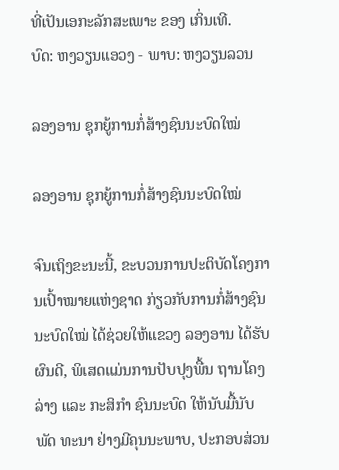ທີ່ເປັນເອກະລັກສະເພາະ ຂອງ ເກິ່ນເທີ.
ບົດ: ຫງວຽນແອວງ - ພາບ: ຫງວຽນລວນ

ລອງອານ ຊຸກຍູ້ການກໍ່ສ້າງຊົນນະບົດໃໝ່

ລອງອານ ຊຸກຍູ້ການກໍ່ສ້າງຊົນນະບົດໃໝ່

ຈົນເຖິງຂະນະນີ້, ຂະບວນການປະຕິບັດໂຄງການເປົ້າໝາຍແຫ່ງຊາດ ກ່ຽວກັບການກໍ່ສ້າງຊົນນະບົດໃໝ່ ໄດ້ຊ່ວຍໃຫ້ແຂວງ ລອງອານ ໄດ້ຮັບຜົນດີ, ພິເສດແມ່ນການປັບປຸງພື້ນ ຖານໂຄງລ່າງ ແລະ ກະສິກຳ ຊົນນະບົດ ໃຫ້ນັບມື້ນັບພັດ ທະນາ ຢ່າງມີຄຸນນະພາບ, ປະກອບສ່ວນ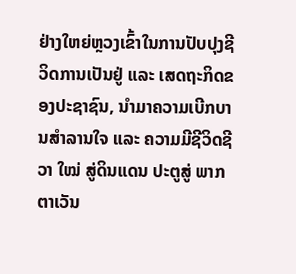ຢ່າງໃຫຍ່ຫຼວງເຂົ້າໃນການປັບປຸງຊີວິດການເປັນຢູ່ ແລະ ເສດຖະກິດຂອງປະຊາຊົນ, ນຳມາຄວາມເບີກບານສຳລານໃຈ ແລະ ຄວາມມີຊີວິດຊີວາ ໃໝ່ ສູ່ດິນແດນ ປະຕູສູ່ ພາກຕາເວັນ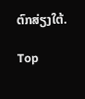ຕົກສ່ຽງໃຕ້.

Top